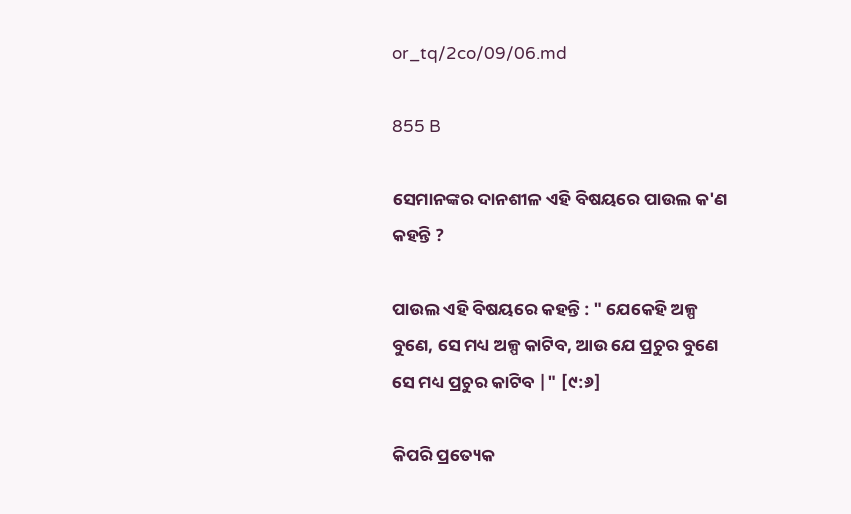or_tq/2co/09/06.md

855 B

ସେମାନଙ୍କର ଦାନଶୀଳ ଏହି ବିଷୟରେ ପାଉଲ କ'ଣ କହନ୍ତି ?

ପାଉଲ ଏହି ବିଷୟରେ କହନ୍ତି : " ଯେକେହି ଅଳ୍ପ ବୁଣେ, ସେ ମଧ୍ୟ ଅଳ୍ପ କାଟିବ, ଆଉ ଯେ ପ୍ରଚୁର ବୁଣେ ସେ ମଧ୍ୟ ପ୍ରଚୁର କାଟିବ |" [୯:୬]

କିପରି ପ୍ରତ୍ୟେକ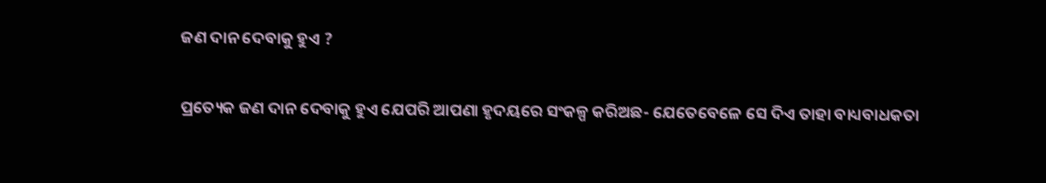ଜଣ ଦାନ ଦେବାକୁ ହୁଏ ?

ପ୍ରତ୍ୟେକ ଜଣ ଦାନ ଦେବାକୁ ହୁଏ ଯେପରି ଆପଣା ହୃଦୟରେ ସଂକଳ୍ପ କରିଅଛ- ଯେତେବେଳେ ସେ ଦିଏ ତାହା ବାଧ୍ୟବାଧକତା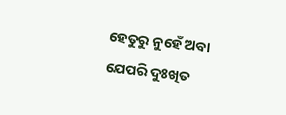ହେତୁରୁ ନୁହେଁ ଅବା ଯେପରି ଦୁଃଖିତ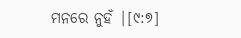ମନରେ ନୁହଁ |[୯:୭]